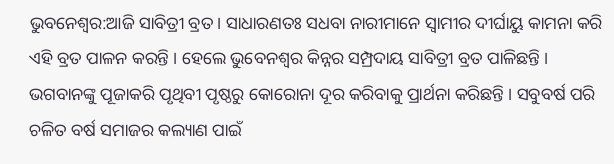ଭୁବନେଶ୍ବର:ଆଜି ସାବିତ୍ରୀ ବ୍ରତ । ସାଧାରଣତଃ ସଧବା ନାରୀମାନେ ସ୍ବାମୀର ଦୀର୍ଘାୟୁ କାମନା କରି ଏହି ବ୍ରତ ପାଳନ କରନ୍ତି । ହେଲେ ଭୁବେନଶ୍ବର କିନ୍ନର ସମ୍ପ୍ରଦାୟ ସାବିତ୍ରୀ ବ୍ରତ ପାଳିଛନ୍ତି । ଭଗବାନଙ୍କୁ ପୂଜାକରି ପୃଥିବୀ ପୃଷ୍ଠରୁ କୋରୋନା ଦୂର କରିବାକୁ ପ୍ରାର୍ଥନା କରିଛନ୍ତି । ସବୁବର୍ଷ ପରି ଚଳିତ ବର୍ଷ ସମାଜର କଲ୍ୟାଣ ପାଇଁ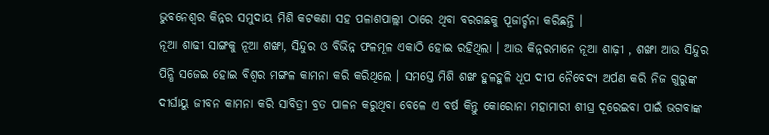ଭୁବନେଶ୍ୱର କିନ୍ନର ସମୁଦାୟ ମିଶି କଟକଣା ସହ ପଳାଶପାଲ୍ଲୀ ଠାରେ ଥିବା ବରଗଛକୁ ପୂଜାର୍ଚ୍ଚନା କରିଛନ୍ତି ।
ନୂଆ ଶାଢୀ ସାଙ୍ଗକୁ ନୂଆ ଶଙ୍ଖା, ସିନ୍ଦୁର ଓ ବିଭିନ୍ନ ଫଳମୂଳ ଏକାଠି ହୋଇ ରହିଥିଲା । ଆଉ କିନ୍ନରମାନେ ନୂଆ ଶାଢ଼ୀ , ଶଙ୍ଖା ଆଉ ସିନ୍ଦୁର ପିନ୍ଧି ସଜେଇ ହୋଇ ବିଶ୍ୱର ମଙ୍ଗଳ କାମନା କରି କରିଥିଲେ । ସମସ୍ତେ ମିଶି ଶଙ୍ଖ ହୁଳହୁଳି ଧୂପ ଦୀପ ନୈବେଦ୍ୟ ଅର୍ପଣ କରି ନିଜ ଗୁରୁଙ୍କ ଦୀର୍ଘାୟୁ ଜୀବନ କାମନା କରି ସାବିତ୍ରୀ ବ୍ରତ ପାଳନ କରୁଥିବା ବେଳେ ଏ ବର୍ଷ କିନ୍ତୁ କୋରୋନା ମହାମାରୀ ଶୀଘ୍ର ଦୂରେଇବା ପାଇଁ ଭଗବାଙ୍କ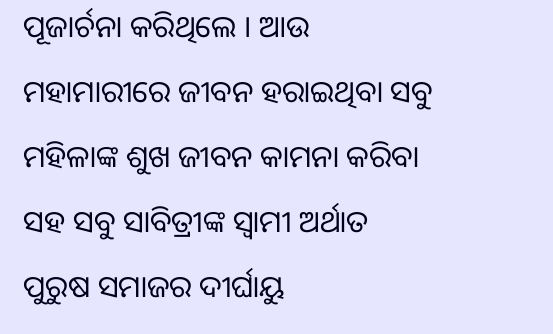ପୂଜାର୍ଚନା କରିଥିଲେ । ଆଉ ମହାମାରୀରେ ଜୀବନ ହରାଇଥିବା ସବୁ ମହିଳାଙ୍କ ଶୁଖ ଜୀବନ କାମନା କରିବା ସହ ସବୁ ସାବିତ୍ରୀଙ୍କ ସ୍ୱାମୀ ଅର୍ଥାତ ପୁରୁଷ ସମାଜର ଦୀର୍ଘାୟୁ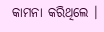କାମନା କରିଥିଲେ ।